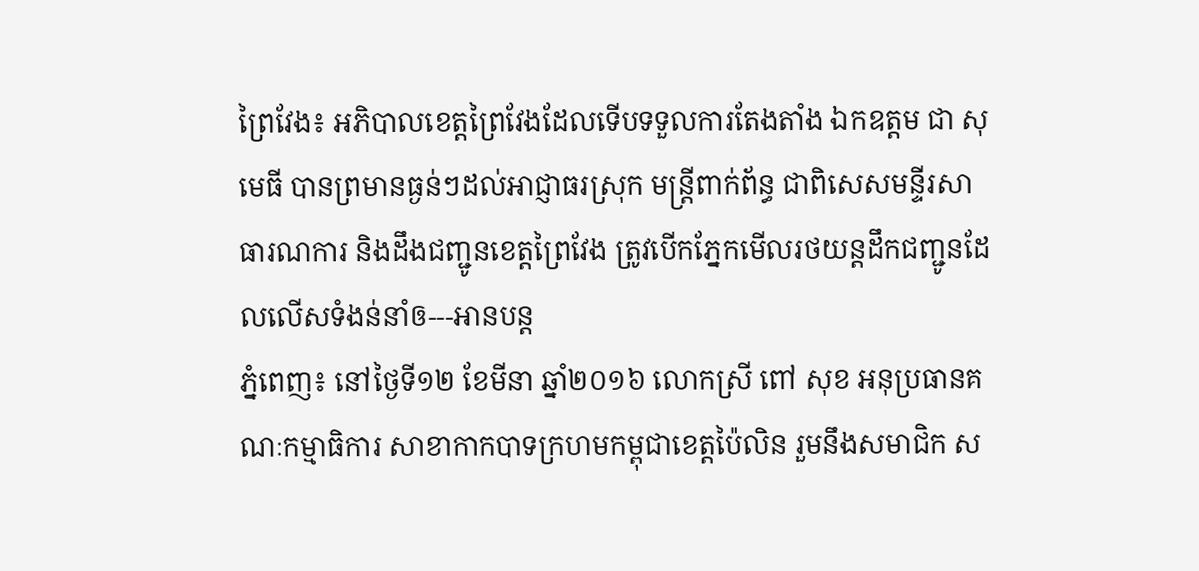ព្រៃវែង៖ អភិបាលខេត្តព្រៃវែងដែលទើបទទួលការតែងតាំង ឯកឧត្តម ជា សុមេធី បានព្រមានធ្ងន់ៗដល់អាជ្ញាធរស្រុក មន្ត្រីពាក់ព័ន្ធ ជាពិសេសមន្ទីរសាធារណការ និងដឹងជញ្ជូនខេត្តព្រៃវែង ត្រូវបើកភ្នែកមើលរថយន្តដឹកជញ្ជូនដែលលើសទំងន់នាំឲ---អានបន្ត
ភ្នំពេញ៖ នៅថ្ងៃទី១២ ខែមីនា ឆ្នាំ២០១៦ លោកស្រី ពៅ សុខ អនុប្រធានគណៈកម្មាធិការ សាខាកាកបាទក្រហមកម្ពុជាខេត្តប៉ៃលិន រួមនឹងសមាជិក ស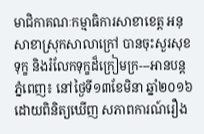មាជិកាគណៈកម្មាធិការសាខាខេត្ត អនុសាខាស្រុកសាលាក្រៅ បានចុះសួរសុខទុក្ខ និងរំលែកទុក្ខដ៏ក្រៀមក្រ---អានបន្ត
ភ្នំពេញ៖ នៅថ្ងៃទី១៣ខែមិនា ឆ្នាំ២០១៦ ដោយពិនិត្យឃើញ សភាពការណ៍រឿង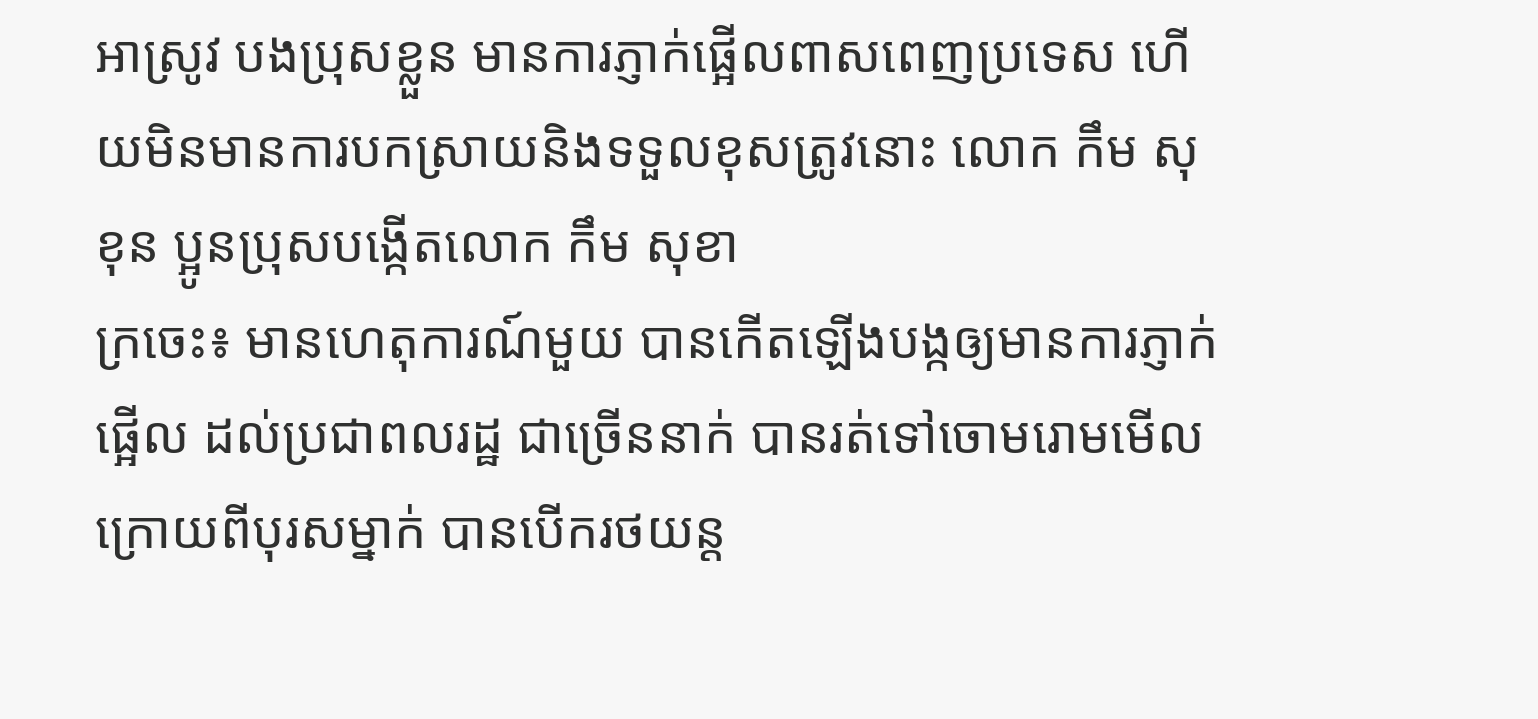អាស្រូវ បងប្រុសខ្លួន មានការភ្ញាក់ផ្អើលពាសពេញប្រទេស ហើយមិនមានការបកស្រាយនិងទទួលខុសត្រូវនោះ លោក កឹម សុខុន ប្អូនប្រុសបង្កើតលោក កឹម សុខា
ក្រចេះ៖ មានហេតុការណ៍មួយ បានកើតឡើងបង្កឲ្យមានការភ្ញាក់ផ្អើល ដល់ប្រជាពលរដ្ឋ ជាច្រើននាក់ បានរត់ទៅចោមរោមមើល ក្រោយពីបុរសម្នាក់ បានបើករថយន្ត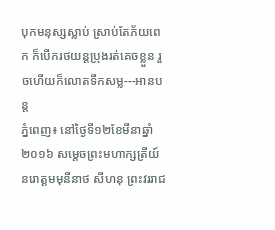បុកមនុស្សស្លាប់ ស្រាប់តែភ័យពេក ក៏បើករថយន្តប្រុងរត់គេចខ្លួន រួចហើយក៏លោតទឹកសម្ល---អានបន្ត
ភ្នំពេញ៖ នៅថ្ងៃទី១២ខែមីនាឆ្នាំ២០១៦ សម្តេចព្រះមហាក្សត្រីយ៍ នរោត្តមមុនីនាថ សីហនុ ព្រះវររាជ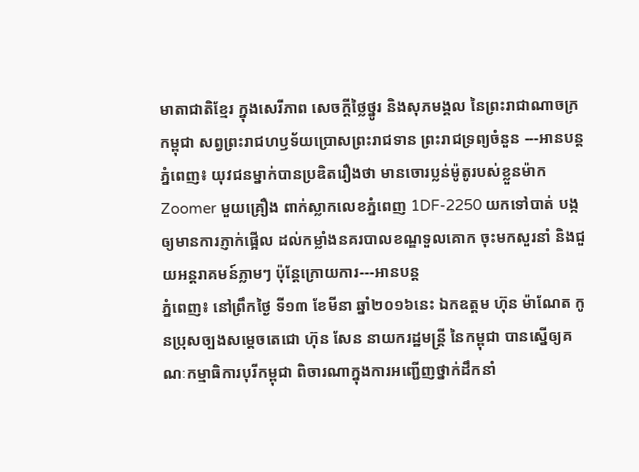មាតាជាតិខ្មែរ ក្នុងសេរីភាព សេចក្ដីថ្លៃថ្នូរ និងសុភមង្គល នៃព្រះរាជាណាចក្រកម្ពុជា សព្វព្រះរាជហឫទ័យប្រោសព្រះរាជទាន ព្រះរាជទ្រព្យចំនួន ---អានបន្ត
ភ្នំពេញ៖ យុវជនម្នាក់បានប្រឌិតរឿងថា មានចោរប្លន់ម៉ូតូរបស់ខ្លួនម៉ាក Zoomer មួយគ្រឿង ពាក់ស្លាកលេខភ្នំពេញ 1DF-2250 យកទៅបាត់ បង្កឲ្យមានការភ្ញាក់ផ្អើល ដល់កម្លាំងនគរបាលខណ្ឌទួលគោក ចុះមកសួរនាំ និងជួយអន្តរាគមន៍ភ្លាមៗ ប៉ុន្តែក្រោយការ---អានបន្ត
ភ្នំពេញ៖ នៅព្រឹកថ្ងៃ ទី១៣ ខែមីនា ឆ្នាំ២០១៦នេះ ឯកឧត្តម ហ៊ុន ម៉ាណែត កូនប្រុសច្បងសម្តេចតេជោ ហ៊ុន សែន នាយករដ្ឋមន្ត្រី នៃកម្ពុជា បានស្នើឲ្យគណៈកម្មាធិការបុរីកម្ពុជា ពិចារណាក្នុងការអញ្ជើញថ្នាក់ដឹកនាំ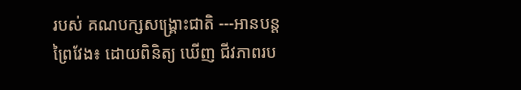របស់ គណបក្សសង្គ្រោះជាតិ ---អានបន្ត
ព្រៃវែង៖ ដោយពិនិត្យ ឃើញ ជីវភាពរប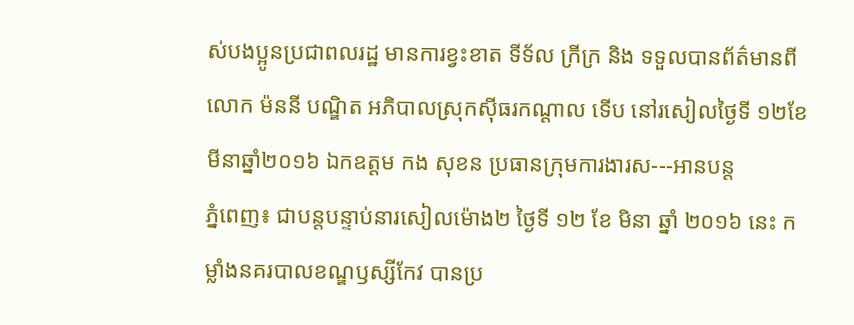ស់បងប្អូនប្រជាពលរដ្ឋ មានការខ្វះខាត ទីទ័ល ក្រីក្រ និង ទទួលបានព័ត៌មានពី លោក ម៉ននី បណ្ឌិត អភិបាលស្រុកស៊ីធរកណ្ដាល ទើប នៅរសៀលថ្ងៃទី ១២ខែមីនាឆ្នាំ២០១៦ ឯកឧត្តម កង សុខន ប្រធានក្រុមការងារស---អានបន្ត
ភ្នំពេញ៖ ជាបន្តបន្ទាប់នារសៀលម៉ោង២ ថ្ងៃទី ១២ ខែ មិនា ឆ្នាំ ២០១៦ នេះ កម្លាំងនគរបាលខណ្ឌឫស្សីកែវ បានប្រ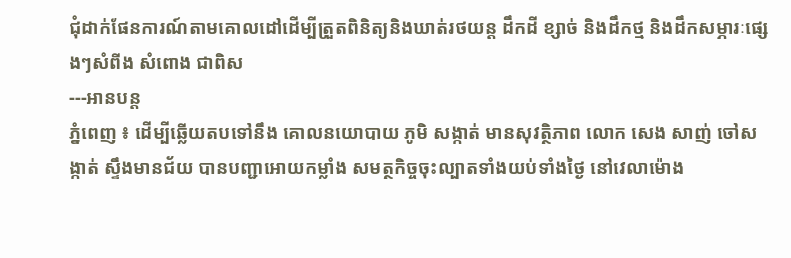ជុំដាក់ផែនការណ៍តាមគោលដៅដើម្បីត្រួតពិនិត្យនិងឃាត់រថយន្ដ ដឹកដី ខ្សាច់ និងដឹកថ្ម និងដឹកសម្ភារៈផ្សេងៗសំពីង សំពោង ជាពិស
---អានបន្ត
ភ្នំពេញ ៖ ដើម្បីឆ្លើយតបទៅនឹង គោលនយោបាយ ភូមិ សង្កាត់ មានសុវត្ថិភាព លោក សេង សាញ់ ចៅសង្កាត់ ស្ទឹងមានជ័យ បានបញ្ជាអោយកម្លាំង សមត្ថកិច្ចចុះល្បាតទាំងយប់ទាំងថ្ងៃ នៅវេលាម៉ោង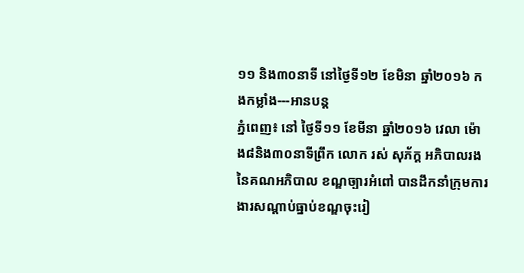១១ និង៣០នាទី នៅថ្ងៃទី១២ ខែមិនា ឆ្នាំ២០១៦ កងកម្លាំង---អានបន្ត
ភ្នំពេញ៖ នៅ ថ្ងៃទី១១ ខែមីនា ឆ្នាំ២០១៦ វេលា ម៉ោង៨និង៣០នាទីព្រឹក លោក រស់ សុភ័ក្ត អភិបាលរងនៃគណអភិបាល ខណ្ឌច្បារអំពៅ បានដឹកនាំក្រុមការងារសណ្តាប់ធ្នាប់ខណ្ឌចុះរៀ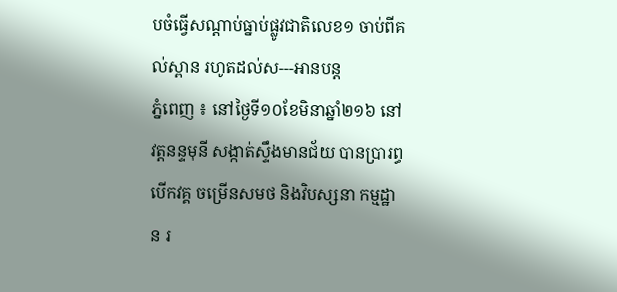បចំធ្វើសណ្ដាប់ធ្នាប់ផ្លូវជាតិលេខ១ ចាប់ពីគល់ស្ពាន រហូតដល់ស---អានបន្ត
ភ្នំពេញ ៖ នៅថ្ងៃទី១០ខែមិនាឆ្នាំ២១៦ នៅវត្តនន្ទមុនី សង្កាត់ស្ទឹងមានជ័យ បានប្រារព្ធបើកវគ្គ ចម្រើនសមថ និងវិបស្សនា កម្មដ្ឋាន រ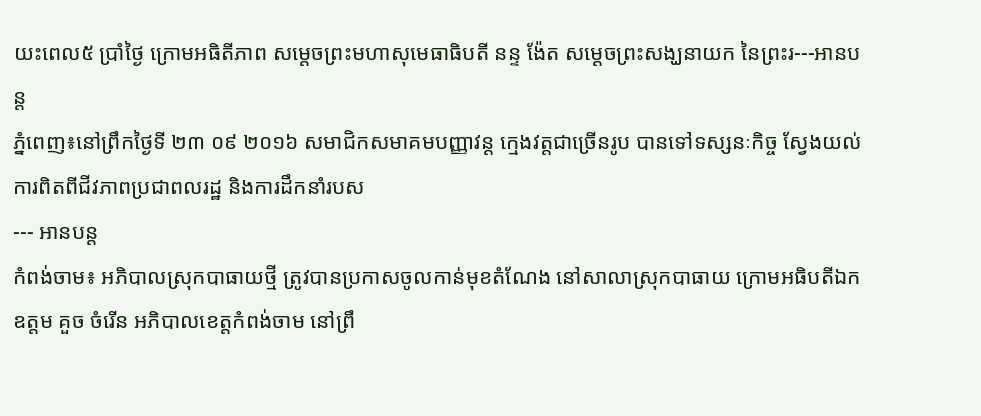យះពេល៥ ប្រាំថ្ងៃ ក្រោមអធិតីភាព សម្តេចព្រះមហាសុមេធាធិបតី នន្ទ ង៉ែត សម្តេចព្រះសង្ឃនាយក នៃព្រះរ---អានបន្ត
ភ្នំពេញ៖នៅព្រឹកថ្ងៃទី ២៣ ០៩ ២០១៦ សមាជិកសមាគមបញ្ញាវន្ត ក្មេងវត្តជាច្រើនរូប បានទៅទស្សនៈកិច្ច ស្វែងយល់ការពិតពីជីវភាពប្រជាពលរដ្ឋ និងការដឹកនាំរបស
--- អានបន្ត
កំពង់ចាម៖ អភិបាលស្រុកបាធាយថ្មី ត្រូវបានប្រកាសចូលកាន់មុខតំណែង នៅសាលាស្រុកបាធាយ ក្រោមអធិបតីឯក ឧត្តម គួច ចំរើន អភិបាលខេត្តកំពង់ចាម នៅព្រឹ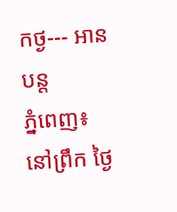កថ្ង--- អានបន្ត
ភ្នំពេញ៖នៅព្រឹក ថ្ងៃ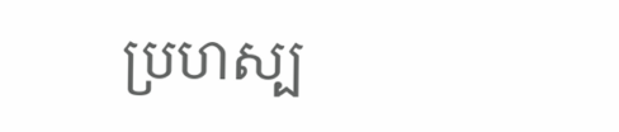ប្រហស្ប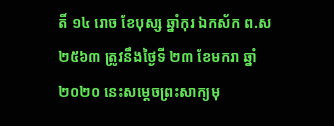តិ៍ ១៤ រោច ខែបុស្ស ឆ្នាំកុរ ឯកស័ក ព.ស ២៥៦៣ ត្រូវនឹងថ្ងៃទី ២៣ ខែមករា ឆ្នាំ ២០២០ នេះសម្តេចព្រះសាក្យមុ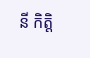នី កិត្តិ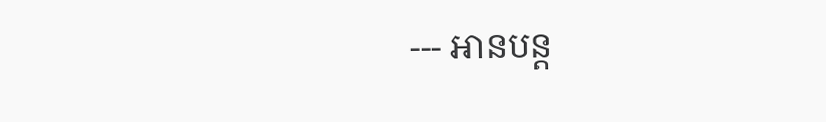--- អានបន្ត